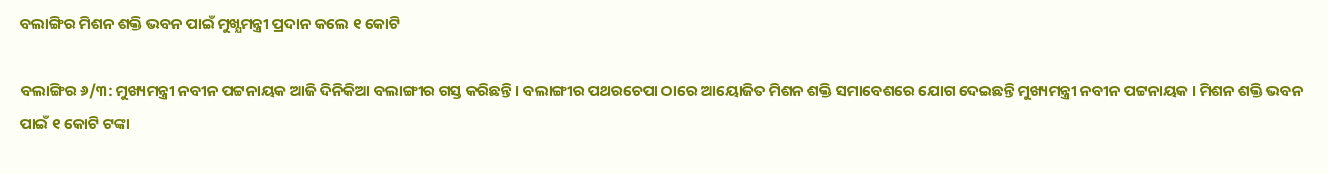ବଲାଙ୍ଗିର ମିଶନ ଶକ୍ତି ଭବନ ପାଇଁ ମୁଖ୍ଯମନ୍ତ୍ରୀ ପ୍ରଦାନ କଲେ ୧ କୋଟି

ବଲାଙ୍ଗିର ୬/୩: ମୁଖ୍ୟମନ୍ତ୍ରୀ ନବୀନ ପଟ୍ଟନାୟକ ଆଜି ଦିନିକିଆ ବଲାଙ୍ଗୀର ଗସ୍ତ କରିଛନ୍ତି । ବଲାଙ୍ଗୀର ପଥରଚେପା ଠାରେ ଆୟୋଜିତ ମିଶନ ଶକ୍ତି ସମାବେଶରେ ଯୋଗ ଦେଇଛନ୍ତି ମୁଖ୍ୟମନ୍ତ୍ରୀ ନବୀନ ପଟ୍ଟନାୟକ । ମିଶନ ଶକ୍ତି ଭବନ ପାଇଁ ୧ କୋଟି ଟଙ୍କା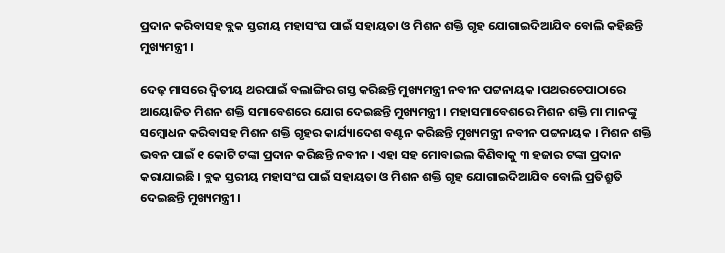ପ୍ରଦାନ କରିବାସହ ବ୍ଲକ ସ୍ତରୀୟ ମହାସଂଘ ପାଇଁ ସହାୟତା ଓ ମିଶନ ଶକ୍ତି ଗୃହ ଯୋଗାଇଦିଆଯିବ ବୋଲି କହିଛନ୍ତି ମୁଖ୍ୟମନ୍ତ୍ରୀ ।

ଦେଢ଼ ମାସରେ ଦ୍ବିତୀୟ ଥରପାଇଁ ବଲାଙ୍ଗିର ଗସ୍ତ କରିଛନ୍ତି ମୁଖ୍ୟମନ୍ତ୍ରୀ ନବୀନ ପଟ୍ଟନାୟକ ।ପଥରଚେପାଠାରେ ଆୟୋଜିତ ମିଶନ ଶକ୍ତି ସମାବେଶରେ ଯୋଗ ଦେଇଛନ୍ତି ମୁଖ୍ୟମନ୍ତ୍ରୀ । ମହାସମାବେଶରେ ମିଶନ ଶକ୍ତି ମା ମାନଙ୍କୁ ସମ୍ବୋଧନ କରିବାସହ ମିଶନ ଶକ୍ତି ଗୃହର କାର୍ଯ୍ୟାଦେଶ ବଣ୍ଟନ କରିଛନ୍ତି ମୁଖ୍ୟମନ୍ତ୍ରୀ ନବୀନ ପଟ୍ଟନାୟକ । ମିଶନ ଶକ୍ତି ଭବନ ପାଇଁ ୧ କୋଟି ଟଙ୍କା ପ୍ରଦାନ କରିଛନ୍ତି ନବୀନ । ଏହା ସହ ମୋବାଇଲ କିଣିବାକୁ ୩ ହଜାର ଟଙ୍କା ପ୍ରଦାନ କରାଯାଇଛି । ବ୍ଲକ ସ୍ତରୀୟ ମହାସଂଘ ପାଇଁ ସହାୟତା ଓ ମିଶନ ଶକ୍ତି ଗୃହ ଯୋଗାଇଦିଆଯିବ ବୋଲି ପ୍ରତିଶ୍ରୁତି ଦେଇଛନ୍ତି ମୁଖ୍ୟମନ୍ତ୍ରୀ ।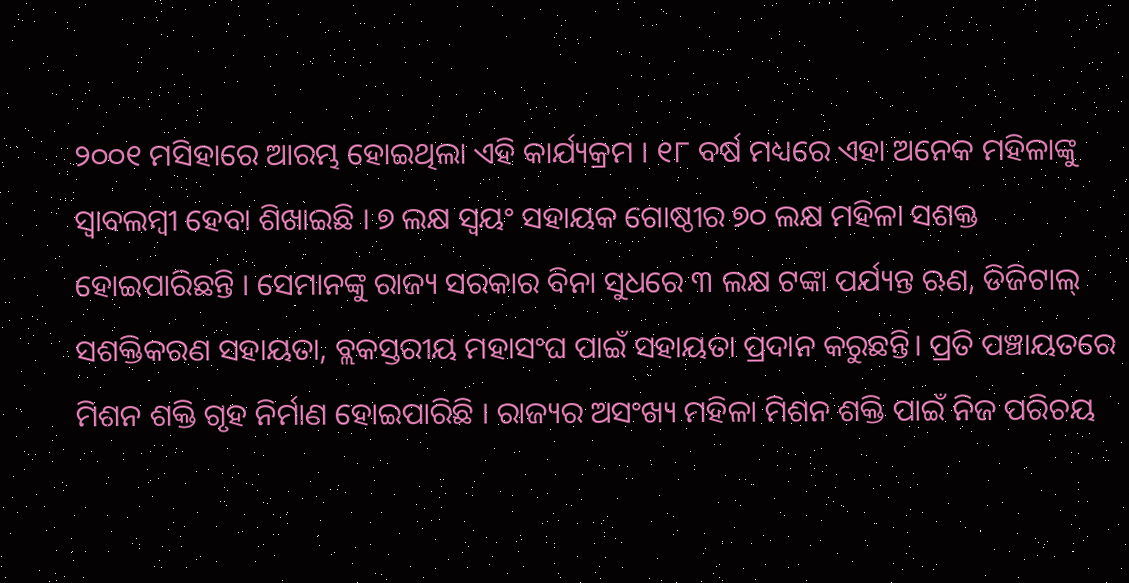୨୦୦୧ ମସିହାରେ ଆରମ୍ଭ ହୋଇଥିଲା ଏହି କାର୍ଯ୍ୟକ୍ରମ । ୧୮ ବର୍ଷ ମଧ୍ୟରେ ଏହା ଅନେକ ମହିଳାଙ୍କୁ ସ୍ବାବଲମ୍ବୀ ହେବା ଶିଖାଇଛି । ୭ ଲକ୍ଷ ସ୍ୱୟଂ ସହାୟକ ଗୋଷ୍ଠୀର ୭୦ ଲକ୍ଷ ମହିଳା ସଶକ୍ତ ହୋଇପାରିଛନ୍ତି । ସେମାନଙ୍କୁ ରାଜ୍ୟ ସରକାର ବିନା ସୁଧରେ ୩ ଲକ୍ଷ ଟଙ୍କା ପର୍ଯ୍ୟନ୍ତ ଋଣ, ଡିଜିଟାଲ୍ ସଶକ୍ତିକରଣ ସହାୟତା, ବ୍ଲକସ୍ତରୀୟ ମହାସଂଘ ପାଇଁ ସହାୟତା ପ୍ରଦାନ କରୁଛନ୍ତି। ପ୍ରତି ପଞ୍ଚାୟତରେ ମିଶନ ଶକ୍ତି ଗୃହ ନିର୍ମାଣ ହୋଇପାରିଛି । ରାଜ୍ୟର ଅସଂଖ୍ୟ ମହିଳା ମିଶନ ଶକ୍ତି ପାଇଁ ନିଜ ପରିଚୟ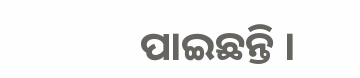ପାଇଛନ୍ତି ।